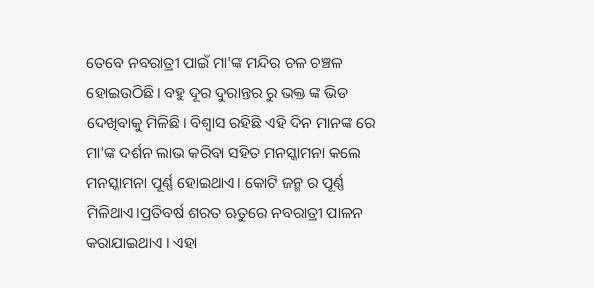ତେବେ ନବରାତ୍ରୀ ପାଇଁ ମା'ଙ୍କ ମନ୍ଦିର ଚଳ ଚଞ୍ଚଳ ହୋଇଉଠିଛି। ବହୁ ଦୂର ଦୁରାନ୍ତର ରୁ ଭକ୍ତ ଙ୍କ ଭିଡ ଦେଖିବାକୁ ମିଳିଛି। ବିଶ୍ୱାସ ରହିଛି ଏହି ଦିନ ମାନଙ୍କ ରେ ମା'ଙ୍କ ଦର୍ଶନ ଲାଭ କରିବା ସହିତ ମନସ୍କାମନା କଲେ ମନସ୍କାମନା ପୂର୍ଣ୍ଣ ହୋଇଥାଏ। କୋଟି ଜନ୍ମ ର ପୂର୍ଣ୍ଣ ମିଳିଥାଏ।ପ୍ରତିବର୍ଷ ଶରତ ଋତୁରେ ନବରାତ୍ରୀ ପାଳନ କରାଯାଇଥାଏ । ଏହା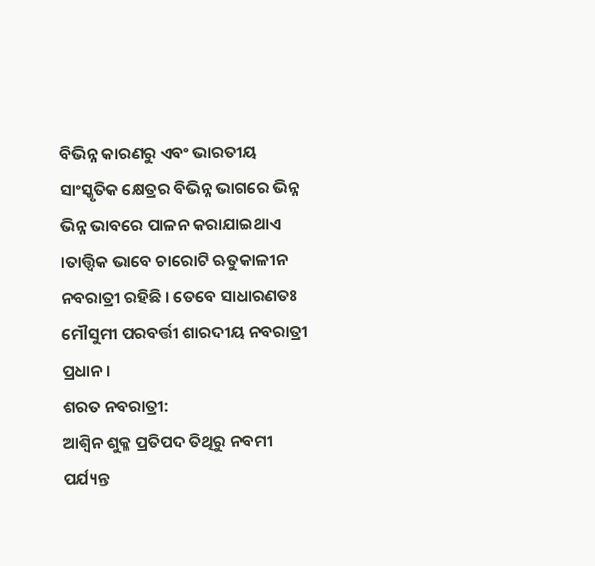ବିଭିନ୍ନ କାରଣରୁ ଏବଂ ଭାରତୀୟ ସାଂସ୍କୃତିକ କ୍ଷେତ୍ରର ବିଭିନ୍ନ ଭାଗରେ ଭିନ୍ନ ଭିନ୍ନ ଭାବରେ ପାଳନ କରାଯାଇଥାଏ ।ତାତ୍ତ୍ୱିକ ଭାବେ ଚାରୋଟି ଋତୁକାଳୀନ ନବରାତ୍ରୀ ରହିଛି । ତେବେ ସାଧାରଣତଃ ମୌସୁମୀ ପରବର୍ତ୍ତୀ ଶାରଦୀୟ ନବରାତ୍ରୀ ପ୍ରଧାନ ।
ଶରତ ନବରାତ୍ରୀ:
ଆଶ୍ୱିନ ଶୁକ୍ଳ ପ୍ରତିପଦ ତିଥିରୁ ନବମୀ ପର୍ଯ୍ୟନ୍ତ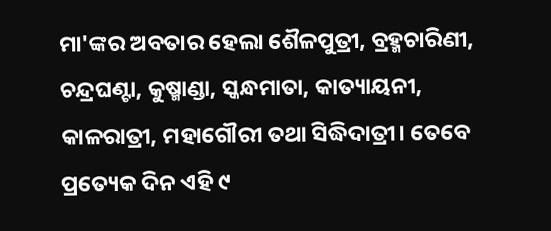ମା'ଙ୍କର ଅବତାର ହେଲା ଶୈଳପୁତ୍ରୀ, ବ୍ରହ୍ମଚାରିଣୀ, ଚନ୍ଦ୍ରଘଣ୍ଟା, କୁଷ୍ମାଣ୍ଡା, ସ୍କନ୍ଧମାତା, କାତ୍ୟାୟନୀ, କାଳରାତ୍ରୀ, ମହାଗୌରୀ ତଥା ସିଦ୍ଧିଦାତ୍ରୀ। ତେବେ ପ୍ରତ୍ୟେକ ଦିନ ଏହି ୯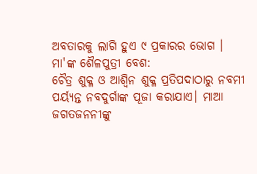ଅବତାରକୁ ଲାଗି ହୁଏ ୯ ପ୍ରକାରର ଭୋଗ ।
ମା'ଙ୍କ ଶୈଳପୁତ୍ରୀ ବେଶ:
ଚୈତ୍ର ଶୁକ୍ଳ ଓ ଆଶ୍ୱିନ ଶୁକ୍ଳ ପ୍ରତିପଦାଠାରୁ ନବମୀ ପର୍ୟ୍ୟନ୍ତ ନବଦୁର୍ଗାଙ୍କ ପୂଜା କରାଯାଏ। ମାଆ ଜଗତଜନନୀଙ୍କୁ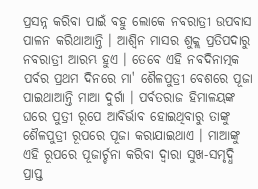ପ୍ରସନ୍ନ କରିବା ପାଇଁ ବହୁ ଲୋକେ ନବରାତ୍ରୀ ଉପବାସ ପାଳନ କରିଥାଆନ୍ତି । ଆଶ୍ୱିନ ମାସର ଶୁକ୍ଲ ପ୍ରତିପଦାରୁ ନବରାତ୍ରୀ ଆରମ୍ଭ ହୁଏ । ତେବେ ଏହି ନବଦିନାତ୍ମକ ପର୍ବର ପ୍ରଥମ ଦିନରେ ମା' ଶୈଳପୁତ୍ରୀ ବେଶରେ ପୂଜା ପାଇଥାଆନ୍ତି ମାଆ ଦୁର୍ଗା । ପର୍ବତରାଜ ହିମାଳୟଙ୍କ ଘରେ ପୁତ୍ରୀ ରୂପେ ଆବିର୍ଭାବ ହୋଇଥିବାରୁ ତାଙ୍କୁ ଶୈଳପୁତ୍ରୀ ରୂପରେ ପୂଜା କରାଯାଇଥାଏ । ମାଆଙ୍କୁ ଏହି ରୂପରେ ପୂଜାର୍ଚ୍ଚନା କରିବା ଦ୍ବାରା ସୁଖ-ସମୃଦ୍ଧି ପ୍ରାପ୍ତ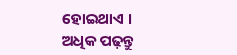ହୋଇଥାଏ ।
ଅଧିକ ପଢ଼ନ୍ତୁ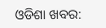ଓଡିଶା ଖବର: